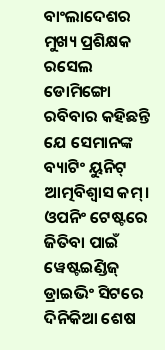ବାଂଲାଦେଶର ମୁଖ୍ୟ ପ୍ରଶିକ୍ଷକ ରସେଲ ଡୋମିଙ୍ଗୋ ରବିବାର କହିଛନ୍ତି ଯେ ସେମାନଙ୍କ ବ୍ୟାଟିଂ ୟୁନିଟ୍ ଆତ୍ମବିଶ୍ୱାସ କମ୍।
ଓପନିଂ ଟେଷ୍ଟରେ ଜିତିବା ପାଇଁ ୱେଷ୍ଟଇଣ୍ଡିଜ୍ ଡ୍ରାଇଭିଂ ସିଟରେ ଦିନିକିଆ ଶେଷ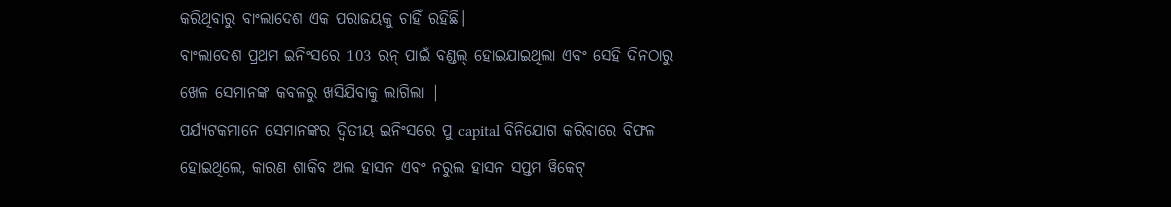କରିଥିବାରୁ ବାଂଲାଦେଶ ଏକ ପରାଜୟକୁ ଚାହିଁ ରହିଛି।
ବାଂଲାଦେଶ ପ୍ରଥମ ଇନିଂସରେ 103 ରନ୍ ପାଇଁ ବଣ୍ଡଲ୍ ହୋଇଯାଇଥିଲା ଏବଂ ସେହି ଦିନଠାରୁ ଖେଳ ସେମାନଙ୍କ କବଳରୁ ଖସିଯିବାକୁ ଲାଗିଲା |
ପର୍ଯ୍ୟଟକମାନେ ସେମାନଙ୍କର ଦ୍ୱିତୀୟ ଇନିଂସରେ ପୁ capital ବିନିଯୋଗ କରିବାରେ ବିଫଳ ହୋଇଥିଲେ, କାରଣ ଶାକିବ ଅଲ ହାସନ ଏବଂ ନରୁଲ ହାସନ ସପ୍ତମ ୱିକେଟ୍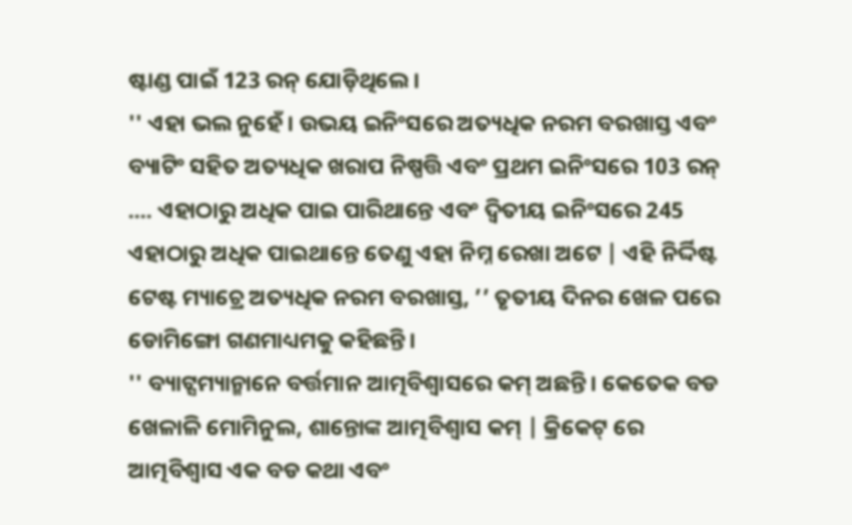ଷ୍ଟାଣ୍ଡ ପାଇଁ 123 ରନ୍ ଯୋଡ଼ିଥିଲେ।
'' ଏହା ଭଲ ନୁହେଁ। ଉଭୟ ଇନିଂସରେ ଅତ୍ୟଧିକ ନରମ ବରଖାସ୍ତ ଏବଂ ବ୍ୟାଟିଂ ସହିତ ଅତ୍ୟଧିକ ଖରାପ ନିଷ୍ପତ୍ତି ଏବଂ ପ୍ରଥମ ଇନିଂସରେ 103 ରନ୍ .... ଏହାଠାରୁ ଅଧିକ ପାଇ ପାରିଥାନ୍ତେ ଏବଂ ଦ୍ୱିତୀୟ ଇନିଂସରେ 245 ଏହାଠାରୁ ଅଧିକ ପାଇଥାନ୍ତେ ତେଣୁ ଏହା ନିମ୍ନ ରେଖା ଅଟେ | ଏହି ନିର୍ଦ୍ଦିଷ୍ଟ ଟେଷ୍ଟ ମ୍ୟାଚ୍ରେ ଅତ୍ୟଧିକ ନରମ ବରଖାସ୍ତ, ’’ ତୃତୀୟ ଦିନର ଖେଳ ପରେ ଡୋମିଙ୍ଗୋ ଗଣମାଧ୍ୟମକୁ କହିଛନ୍ତି।
'' ବ୍ୟାଟ୍ସମ୍ୟାନ୍ମାନେ ବର୍ତ୍ତମାନ ଆତ୍ମବିଶ୍ୱାସରେ କମ୍ ଅଛନ୍ତି। କେତେକ ବଡ ଖେଳାଳି ମୋମିନୁଲ, ଶାନ୍ତୋଙ୍କ ଆତ୍ମବିଶ୍ୱାସ କମ୍ | କ୍ରିକେଟ୍ ରେ ଆତ୍ମବିଶ୍ୱାସ ଏକ ବଡ କଥା ଏବଂ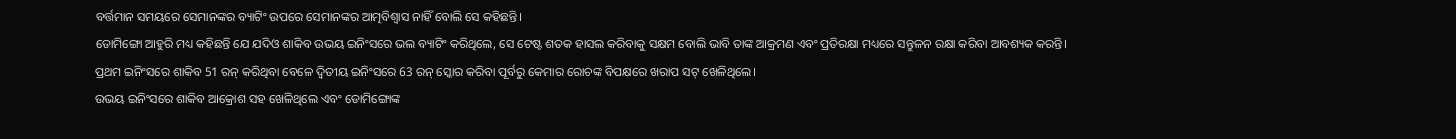ବର୍ତ୍ତମାନ ସମୟରେ ସେମାନଙ୍କର ବ୍ୟାଟିଂ ଉପରେ ସେମାନଙ୍କର ଆତ୍ମବିଶ୍ୱାସ ନାହିଁ ବୋଲି ସେ କହିଛନ୍ତି।
ଡୋମିଙ୍ଗୋ ଆହୁରି ମଧ୍ୟ କହିଛନ୍ତି ଯେ ଯଦିଓ ଶାକିବ ଉଭୟ ଇନିଂସରେ ଭଲ ବ୍ୟାଟିଂ କରିଥିଲେ, ସେ ଟେଷ୍ଟ ଶତକ ହାସଲ କରିବାକୁ ସକ୍ଷମ ବୋଲି ଭାବି ତାଙ୍କ ଆକ୍ରମଣ ଏବଂ ପ୍ରତିରକ୍ଷା ମଧ୍ୟରେ ସନ୍ତୁଳନ ରକ୍ଷା କରିବା ଆବଶ୍ୟକ କରନ୍ତି।
ପ୍ରଥମ ଇନିଂସରେ ଶାକିବ 51 ରନ୍ କରିଥିବା ବେଳେ ଦ୍ୱିତୀୟ ଇନିଂସରେ 63 ରନ୍ ସ୍କୋର କରିବା ପୂର୍ବରୁ କେମାର ରୋଚଙ୍କ ବିପକ୍ଷରେ ଖରାପ ସଟ୍ ଖେଳିଥିଲେ।
ଉଭୟ ଇନିଂସରେ ଶାକିବ ଆକ୍ରୋଶ ସହ ଖେଳିଥିଲେ ଏବଂ ଡୋମିଙ୍ଗୋଙ୍କ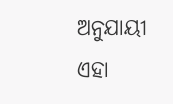ଅନୁଯାୟୀ ଏହା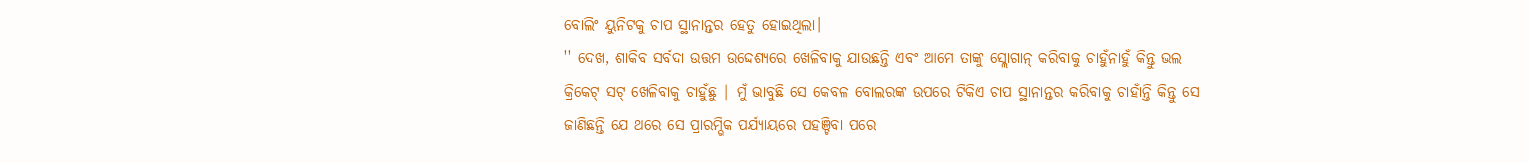ବୋଲିଂ ୟୁନିଟକୁ ଚାପ ସ୍ଥାନାନ୍ତର ହେତୁ ହୋଇଥିଲା।
'' ଦେଖ, ଶାକିବ ସର୍ବଦା ଉତ୍ତମ ଉଦ୍ଦେଶ୍ୟରେ ଖେଳିବାକୁ ଯାଉଛନ୍ତି ଏବଂ ଆମେ ତାଙ୍କୁ ସ୍ଲୋଗାନ୍ କରିବାକୁ ଚାହୁଁନାହୁଁ କିନ୍ତୁ ଭଲ କ୍ରିକେଟ୍ ସଟ୍ ଖେଳିବାକୁ ଚାହୁଁଛୁ | ମୁଁ ଭାବୁଛି ସେ କେବଳ ବୋଲରଙ୍କ ଉପରେ ଟିକିଏ ଚାପ ସ୍ଥାନାନ୍ତର କରିବାକୁ ଚାହାଁନ୍ତି କିନ୍ତୁ ସେ ଜାଣିଛନ୍ତି ଯେ ଥରେ ସେ ପ୍ରାରମ୍ଭିକ ପର୍ଯ୍ୟାୟରେ ପହଞ୍ଚିବା ପରେ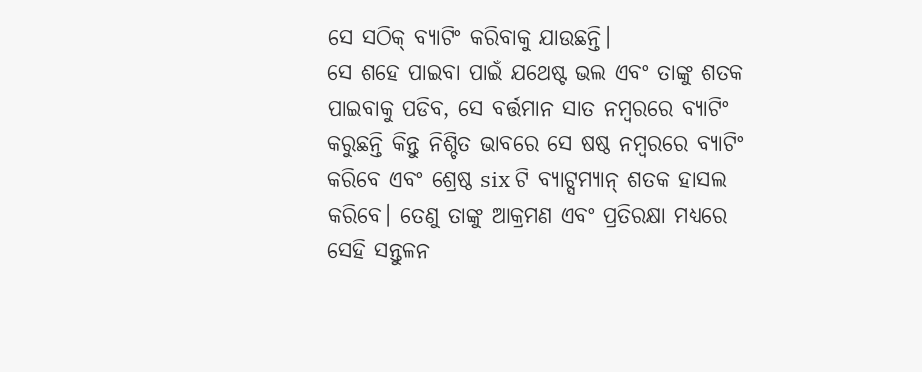ସେ ସଠିକ୍ ବ୍ୟାଟିଂ କରିବାକୁ ଯାଉଛନ୍ତି।
ସେ ଶହେ ପାଇବା ପାଇଁ ଯଥେଷ୍ଟ ଭଲ ଏବଂ ତାଙ୍କୁ ଶତକ ପାଇବାକୁ ପଡିବ, ସେ ବର୍ତ୍ତମାନ ସାତ ନମ୍ବରରେ ବ୍ୟାଟିଂ କରୁଛନ୍ତି କିନ୍ତୁ ନିଶ୍ଚିତ ଭାବରେ ସେ ଷଷ୍ଠ ନମ୍ବରରେ ବ୍ୟାଟିଂ କରିବେ ଏବଂ ଶ୍ରେଷ୍ଠ six ଟି ବ୍ୟାଟ୍ସମ୍ୟାନ୍ ଶତକ ହାସଲ କରିବେ। ତେଣୁ ତାଙ୍କୁ ଆକ୍ରମଣ ଏବଂ ପ୍ରତିରକ୍ଷା ମଧ୍ୟରେ ସେହି ସନ୍ତୁଳନ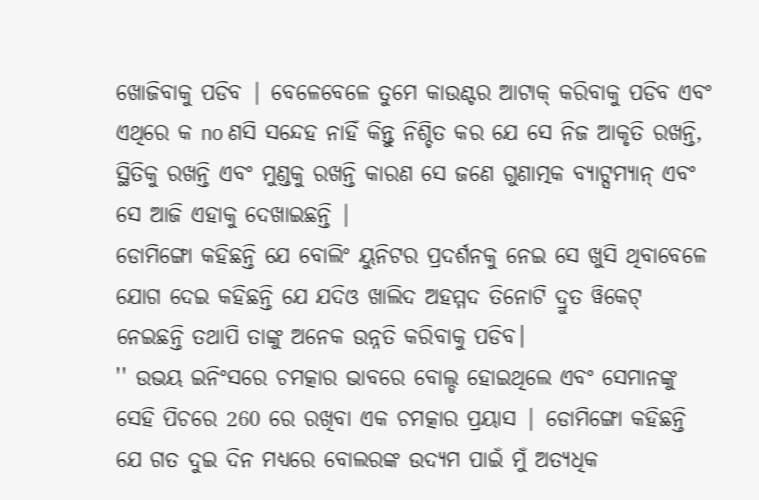ଖୋଜିବାକୁ ପଡିବ | ବେଳେବେଳେ ତୁମେ କାଉଣ୍ଟର ଆଟାକ୍ କରିବାକୁ ପଡିବ ଏବଂ ଏଥିରେ କ no ଣସି ସନ୍ଦେହ ନାହିଁ କିନ୍ତୁ ନିଶ୍ଚିତ କର ଯେ ସେ ନିଜ ଆକୃତି ରଖନ୍ତି, ସ୍ଥିତିକୁ ରଖନ୍ତି ଏବଂ ମୁଣ୍ଡକୁ ରଖନ୍ତି କାରଣ ସେ ଜଣେ ଗୁଣାତ୍ମକ ବ୍ୟାଟ୍ସମ୍ୟାନ୍ ଏବଂ ସେ ଆଜି ଏହାକୁ ଦେଖାଇଛନ୍ତି |
ଡୋମିଙ୍ଗୋ କହିଛନ୍ତି ଯେ ବୋଲିଂ ୟୁନିଟର ପ୍ରଦର୍ଶନକୁ ନେଇ ସେ ଖୁସି ଥିବାବେଳେ ଯୋଗ ଦେଇ କହିଛନ୍ତି ଯେ ଯଦିଓ ଖାଲିଦ ଅହମ୍ମଦ ତିନୋଟି ଦ୍ରୁତ ୱିକେଟ୍ ନେଇଛନ୍ତି ତଥାପି ତାଙ୍କୁ ଅନେକ ଉନ୍ନତି କରିବାକୁ ପଡିବ।
'' ଉଭୟ ଇନିଂସରେ ଚମତ୍କାର ଭାବରେ ବୋଲ୍ଡ ହୋଇଥିଲେ ଏବଂ ସେମାନଙ୍କୁ ସେହି ପିଚରେ 260 ରେ ରଖିବା ଏକ ଚମତ୍କାର ପ୍ରୟାସ | ଡୋମିଙ୍ଗୋ କହିଛନ୍ତି ଯେ ଗତ ଦୁଇ ଦିନ ମଧ୍ୟରେ ବୋଲରଙ୍କ ଉଦ୍ୟମ ପାଇଁ ମୁଁ ଅତ୍ୟଧିକ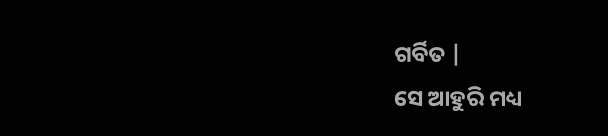ଗର୍ବିତ |
ସେ ଆହୁରି ମଧ୍ୟ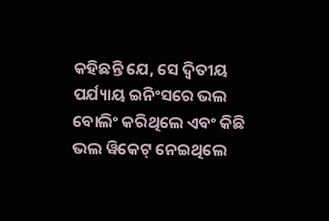କହିଛନ୍ତି ଯେ, ସେ ଦ୍ୱିତୀୟ ପର୍ଯ୍ୟାୟ ଇନିଂସରେ ଭଲ ବୋଲିଂ କରିଥିଲେ ଏବଂ କିଛି ଭଲ ୱିକେଟ୍ ନେଇଥିଲେ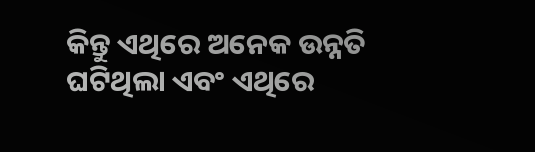କିନ୍ତୁ ଏଥିରେ ଅନେକ ଉନ୍ନତି ଘଟିଥିଲା ଏବଂ ଏଥିରେ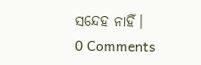ସନ୍ଦେହ ନାହିଁ।
0 Comments